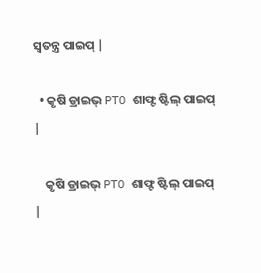ସ୍ୱତନ୍ତ୍ର ପାଇପ୍ |

  • କୃଷି ଡ୍ରାଇଭ୍ PTO ଶାଫ୍ଟ ଷ୍ଟିଲ୍ ପାଇପ୍ |

    କୃଷି ଡ୍ରାଇଭ୍ PTO ଶାଫ୍ଟ ଷ୍ଟିଲ୍ ପାଇପ୍ |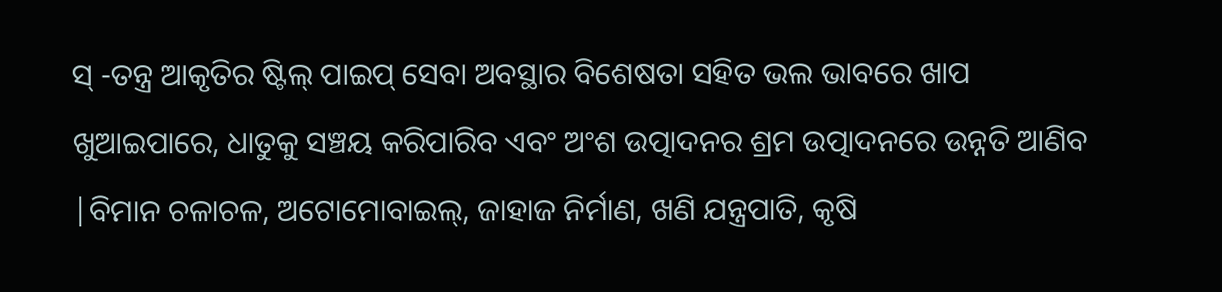ସ୍ -ତନ୍ତ୍ର ଆକୃତିର ଷ୍ଟିଲ୍ ପାଇପ୍ ସେବା ଅବସ୍ଥାର ବିଶେଷତା ସହିତ ଭଲ ଭାବରେ ଖାପ ଖୁଆଇପାରେ, ଧାତୁକୁ ସଞ୍ଚୟ କରିପାରିବ ଏବଂ ଅଂଶ ଉତ୍ପାଦନର ଶ୍ରମ ଉତ୍ପାଦନରେ ଉନ୍ନତି ଆଣିବ |ବିମାନ ଚଳାଚଳ, ଅଟୋମୋବାଇଲ୍, ଜାହାଜ ନିର୍ମାଣ, ଖଣି ଯନ୍ତ୍ରପାତି, କୃଷି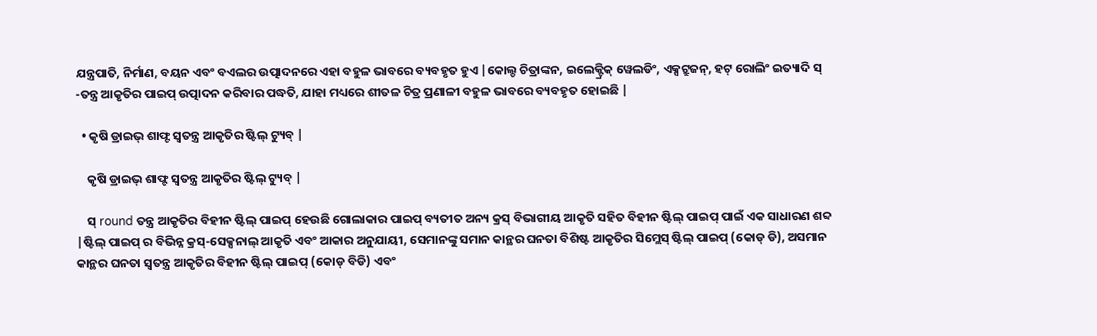ଯନ୍ତ୍ରପାତି, ନିର୍ମାଣ, ବୟନ ଏବଂ ବଏଲର ଉତ୍ପାଦନରେ ଏହା ବହୁଳ ଭାବରେ ବ୍ୟବହୃତ ହୁଏ |କୋଲ୍ଡ ଚିତ୍ରାଙ୍କନ, ଇଲେକ୍ଟ୍ରିକ୍ ୱେଲଡିଂ, ଏକ୍ସଟ୍ରୁଜନ୍, ହଟ୍ ରୋଲିଂ ଇତ୍ୟାଦି ସ୍ -ତନ୍ତ୍ର ଆକୃତିର ପାଇପ୍ ଉତ୍ପାଦନ କରିବାର ପଦ୍ଧତି, ଯାହା ମଧ୍ୟରେ ଶୀତଳ ଚିତ୍ର ପ୍ରଣାଳୀ ବହୁଳ ଭାବରେ ବ୍ୟବହୃତ ହୋଇଛି |

  • କୃଷି ଡ୍ରାଇଭ୍ ଶାଫ୍ଟ ସ୍ୱତନ୍ତ୍ର ଆକୃତିର ଷ୍ଟିଲ୍ ଟ୍ୟୁବ୍ |

    କୃଷି ଡ୍ରାଇଭ୍ ଶାଫ୍ଟ ସ୍ୱତନ୍ତ୍ର ଆକୃତିର ଷ୍ଟିଲ୍ ଟ୍ୟୁବ୍ |

    ସ୍ round ତନ୍ତ୍ର ଆକୃତିର ବିହୀନ ଷ୍ଟିଲ୍ ପାଇପ୍ ହେଉଛି ଗୋଲାକାର ପାଇପ୍ ବ୍ୟତୀତ ଅନ୍ୟ କ୍ରସ୍ ବିଭାଗୀୟ ଆକୃତି ସହିତ ବିହୀନ ଷ୍ଟିଲ୍ ପାଇପ୍ ପାଇଁ ଏକ ସାଧାରଣ ଶବ୍ଦ |ଷ୍ଟିଲ୍ ପାଇପ୍ ର ବିଭିନ୍ନ କ୍ରସ୍-ସେକ୍ସନାଲ୍ ଆକୃତି ଏବଂ ଆକାର ଅନୁଯାୟୀ, ସେମାନଙ୍କୁ ସମାନ କାନ୍ଥର ଘନତା ବିଶିଷ୍ଟ ଆକୃତିର ସିମ୍ଲେସ୍ ଷ୍ଟିଲ୍ ପାଇପ୍ (କୋଡ୍ ଡି), ଅସମାନ କାନ୍ଥର ଘନତା ସ୍ୱତନ୍ତ୍ର ଆକୃତିର ବିହୀନ ଷ୍ଟିଲ୍ ପାଇପ୍ (କୋଡ୍ ବିଡି) ଏବଂ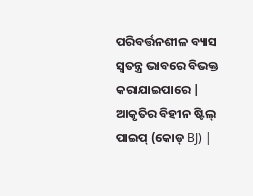ପରିବର୍ତ୍ତନଶୀଳ ବ୍ୟାସ ସ୍ୱତନ୍ତ୍ର ଭାବରେ ବିଭକ୍ତ କରାଯାଇପାରେ | ଆକୃତିର ବିହୀନ ଷ୍ଟିଲ୍ ପାଇପ୍ (କୋଡ୍ BJ) |